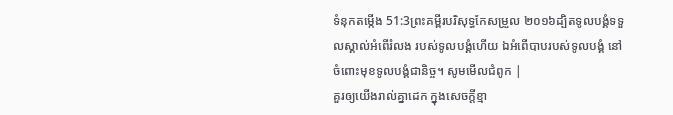ទំនុកតម្កើង 51:3ព្រះគម្ពីរបរិសុទ្ធកែសម្រួល ២០១៦ដ្បិតទូលបង្គំទទួលស្គាល់អំពើរំលង របស់ទូលបង្គំហើយ ឯអំពើបាបរបស់ទូលបង្គំ នៅចំពោះមុខទូលបង្គំជានិច្ច។ សូមមើលជំពូក |
គួរឲ្យយើងរាល់គ្នាដេក ក្នុងសេចក្ដីខ្មា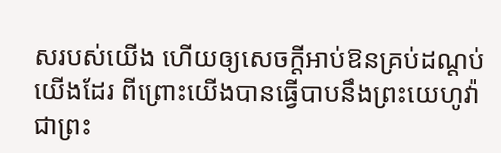សរបស់យើង ហើយឲ្យសេចក្ដីអាប់ឱនគ្រប់ដណ្តប់យើងដែរ ពីព្រោះយើងបានធ្វើបាបនឹងព្រះយេហូវ៉ា ជាព្រះ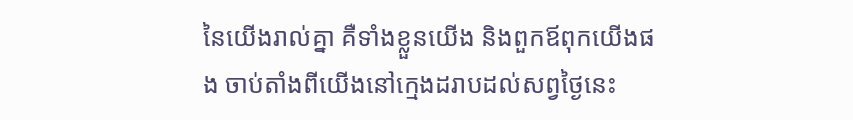នៃយើងរាល់គ្នា គឺទាំងខ្លួនយើង និងពួកឪពុកយើងផង ចាប់តាំងពីយើងនៅក្មេងដរាបដល់សព្វថ្ងៃនេះ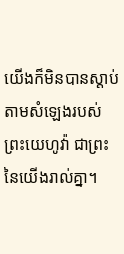យើងក៏មិនបានស្តាប់តាមសំឡេងរបស់ព្រះយេហូវ៉ា ជាព្រះនៃយើងរាល់គ្នា។